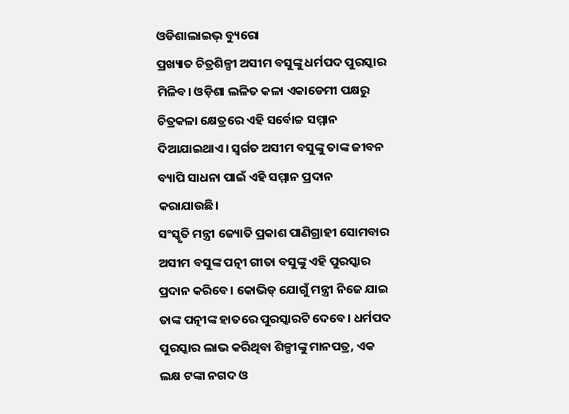ଓଡିଶାଲାଇଭ୍ ବ୍ୟୁରୋ
ପ୍ରଖ୍ୟାତ ଚିତ୍ରଶିଳ୍ପୀ ଅସୀମ ବସୁଙ୍କୁ ଧର୍ମପଦ ପୁରସ୍କାର ମିଳିବ। ଓଡ଼ିଶା ଲଳିତ କଳା ଏକାଡେମୀ ପକ୍ଷରୁ ଚିତ୍ରକଳା କ୍ଷେତ୍ରରେ ଏହି ସର୍ବୋଚ୍ଚ ସମ୍ମାନ ଦିଆଯାଇଥାଏ। ସ୍ଵର୍ଗତ ଅସୀମ ବସୁଙ୍କୁ ତାଙ୍କ ଜୀବନ ବ୍ୟାପି ସାଧନା ପାଇଁ ଏହି ସମ୍ମାନ ପ୍ରଦାନ କରାଯାଉଛି।
ସଂସ୍କୃତି ମନ୍ତ୍ରୀ ଜ୍ୟୋତି ପ୍ରକାଶ ପାଣିଗ୍ରାହୀ ସୋମବାର ଅସୀମ ବସୁଙ୍କ ପତ୍ନୀ ଗୀତା ବସୁଙ୍କୁ ଏହି ପୁରସ୍କାର ପ୍ରଦାନ କରିବେ। କୋଭିଡ୍ ଯୋଗୁଁ ମନ୍ତ୍ରୀ ନିଜେ ଯାଇ ତାଙ୍କ ପତ୍ନୀଙ୍କ ହାତରେ ପୁରସ୍କାରଟି ଦେବେ। ଧର୍ମପଦ ପୁରସ୍କାର ଲାଭ କରିଥିବା ଶିଳ୍ପୀଙ୍କୁ ମାନପତ୍ର, ଏକ ଲକ୍ଷ ଟଙ୍କା ନଗଦ ଓ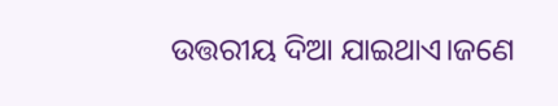ଉତ୍ତରୀୟ ଦିଆ ଯାଇଥାଏ।ଜଣେ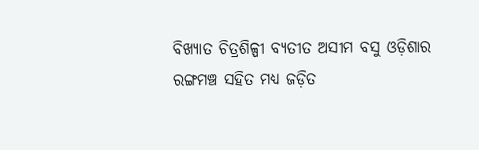ବିଖ୍ୟାତ ଚିତ୍ରଶିଳ୍ପୀ ବ୍ୟତୀତ ଅସୀମ ବସୁ ଓଡ଼ିଶାର ରଙ୍ଗମଞ୍ଚ ସହିତ ମଧ୍ୟ ଜଡ଼ିତ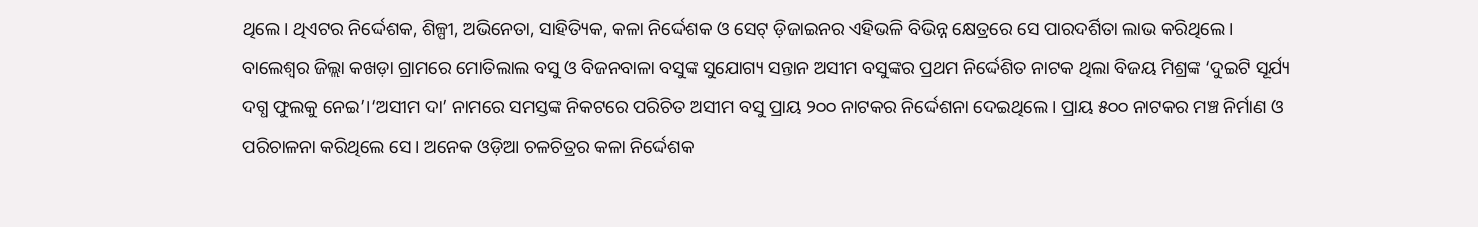ଥିଲେ। ଥିଏଟର ନିର୍ଦ୍ଦେଶକ, ଶିଳ୍ପୀ, ଅଭିନେତା, ସାହିତ୍ୟିକ, କଳା ନିର୍ଦ୍ଦେଶକ ଓ ସେଟ୍ ଡ଼ିଜାଇନର ଏହିଭଳି ବିଭିନ୍ନ କ୍ଷେତ୍ରରେ ସେ ପାରଦର୍ଶିତା ଲାଭ କରିଥିଲେ।
ବାଲେଶ୍ୱର ଜିଲ୍ଲା କଖଡ଼ା ଗ୍ରାମରେ ମୋତିଲାଲ ବସୁ ଓ ବିଜନବାଳା ବସୁଙ୍କ ସୁଯୋଗ୍ୟ ସନ୍ତାନ ଅସୀମ ବସୁଙ୍କର ପ୍ରଥମ ନିର୍ଦ୍ଦେଶିତ ନାଟକ ଥିଲା ବିଜୟ ମିଶ୍ରଙ୍କ ‘ଦୁଇଟି ସୂର୍ଯ୍ୟ ଦଗ୍ଧ ଫୁଲକୁ ନେଇ’।‘ଅସୀମ ଦା’ ନାମରେ ସମସ୍ତଙ୍କ ନିକଟରେ ପରିଚିତ ଅସୀମ ବସୁ ପ୍ରାୟ ୨୦୦ ନାଟକର ନିର୍ଦ୍ଦେଶନା ଦେଇଥିଲେ। ପ୍ରାୟ ୫୦୦ ନାଟକର ମଞ୍ଚ ନିର୍ମାଣ ଓ ପରିଚାଳନା କରିଥିଲେ ସେ। ଅନେକ ଓଡ଼ିଆ ଚଳଚିତ୍ରର କଳା ନିର୍ଦ୍ଦେଶକ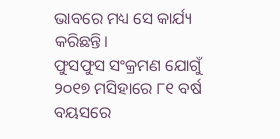ଭାବରେ ମଧ୍ୟ ସେ କାର୍ଯ୍ୟ କରିଛନ୍ତି।
ଫୁସଫୁସ ସଂକ୍ରମଣ ଯୋଗୁଁ ୨୦୧୭ ମସିହାରେ ୮୧ ବର୍ଷ ବୟସରେ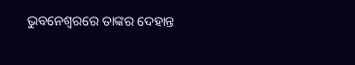ଭୁବନେଶ୍ୱରରେ ତାଙ୍କର ଦେହାନ୍ତ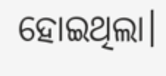ହୋଇଥିଲା।